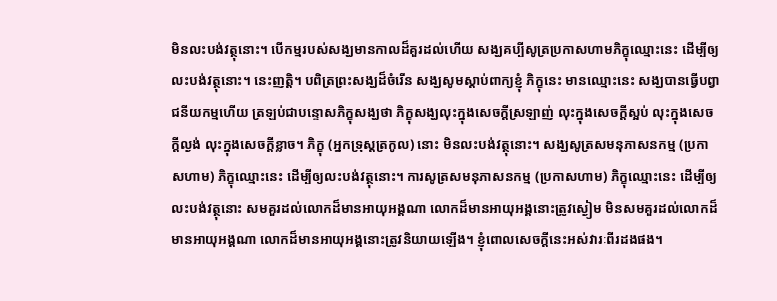មិនលះបង់វត្ថុនោះ។ បើកម្មរបស់សង្ឃមានកាលដ៏គួរដល់ហើយ សង្ឃគប្បីសូត្រប្រកាសហាមភិក្ខុឈ្មោះនេះ ដើម្បីឲ្យលះបង់វត្ថុនោះ។ នេះញត្តិ។ បពិត្រព្រះសង្ឃដ៏ចំរើន សង្ឃសូមស្តាប់ពាក្យខ្ញុំ ភិក្ខុនេះ មានឈ្មោះនេះ សង្ឃបានធ្វើបព្វាជនីយកម្មហើយ ត្រឡប់ជាបន្ទោសភិក្ខុសង្ឃថា ភិក្ខុសង្ឃលុះក្នុងសេចក្តីស្រឡាញ់ លុះក្នុងសេចក្តីស្អប់ លុះក្នុងសេចក្តីល្ងង់ លុះក្នុងសេចក្តីខ្លាច។ ភិក្ខុ (អ្នកទ្រុស្តត្រកូល) នោះ មិនលះបង់វត្ថុនោះ។ សង្ឃសូត្រសមនុភាសនកម្ម (ប្រកាសហាម) ភិក្ខុឈ្មោះនេះ ដើម្បីឲ្យលះបង់វត្ថុនោះ។ ការសូត្រសមនុភាសនកម្ម (ប្រកាសហាម) ភិក្ខុឈ្មោះនេះ ដើម្បីឲ្យលះបង់វត្ថុនោះ សមគួរដល់លោកដ៏មានអាយុអង្គណា លោកដ៏មានអាយុអង្គនោះត្រូវស្ងៀម មិនសមគួរដល់លោកដ៏មានអាយុអង្គណា លោកដ៏មានអាយុអង្គនោះត្រូវនិយាយឡើង។ ខ្ញុំពោលសេចក្តីនេះអស់វារៈពីរដងផង។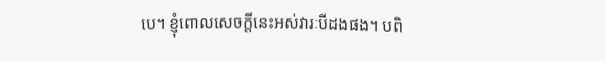បេ។ ខ្ញុំពោលសេចក្តីនេះអស់វារៈបីដងផង។ បពិ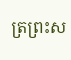ត្រព្រះស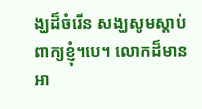ង្ឃដ៏ចំរើន សង្ឃសូមស្តាប់ពាក្យខ្ញុំ។បេ។ លោកដ៏មានអា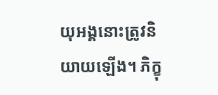យុអង្គនោះត្រូវនិយាយឡើង។ ភិក្ខុ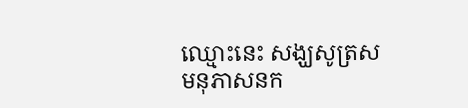ឈ្មោះនេះ សង្ឃសូត្រសមនុភាសនក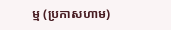ម្ម (ប្រកាសហាម)